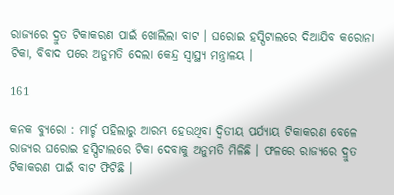ରାଜ୍ୟରେ ଦ୍ରୁତ ଟିକାକରଣ ପାଇଁ ଖୋଲିଲା ବାଟ । ଘରୋଇ ହସ୍ପିଟାଲରେ ଦିଆଯିବ କରୋନା ଟିକା, ବିବାଦ ପରେ ଅନୁମତି ଦେଲା କେନ୍ଦ୍ର ସ୍ୱାସ୍ଥ୍ୟ ମନ୍ତ୍ରାଳୟ ।

161

କନକ ବ୍ୟୁରୋ : ମାର୍ଚ୍ଚ ପହିଲାରୁ ଆରମ୍ଭ ହେଉଥିବା ଦ୍ୱିତୀୟ ପର୍ଯ୍ୟାୟ ଟିକାକରଣ ବେଳେ ରାଜ୍ୟର ଘରୋଇ ହସ୍ପିଟାଲରେ ଟିକା ଦେବାକୁ ଅନୁମତି ମିଳିଛି । ଫଳରେ ରାଜ୍ୟରେ ଦ୍ରୁତ ଟିକାକରଣ ପାଇଁ ବାଟ ଫିଟିଛି ।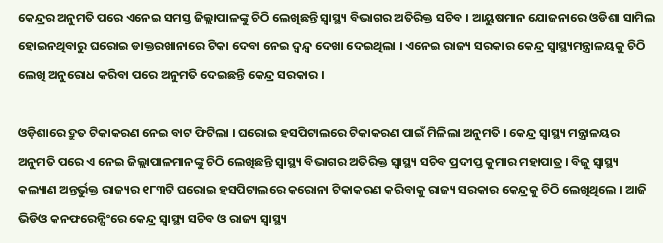କେନ୍ଦ୍ରର ଅନୁମତି ପରେ ଏନେଇ ସମସ୍ତ ଜିଲ୍ଲାପାଳଙ୍କୁ ଚିଠି ଲେଖିଛନ୍ତି ସ୍ୱାସ୍ଥ୍ୟ ବିଭାଗର ଅତିରିକ୍ତ ସଚିବ । ଆୟୁଷମାନ ଯୋଜନାରେ ଓଡିଶା ସାମିଲ ହୋଇନଥିବାରୁ ଘରୋଇ ଡାକ୍ତରଖାନାରେ ଟିକା ଦେବା ନେଇ ଦ୍ୱନ୍ଦ୍ୱ ଦେଖା ଦେଇଥିଲା । ଏନେଇ ରାଜ୍ୟ ସରକାର କେନ୍ଦ୍ର ସ୍ୱାସ୍ଥ୍ୟମନ୍ତ୍ରାଳୟକୁ ଚିଠି ଲେଖି ଅନୁରୋଧ କରିବା ପରେ ଅନୁମତି ଦେଇଛନ୍ତି କେନ୍ଦ୍ର ସରକାର ।

ଓଡ଼ିଶାରେ ଦ୍ରୁତ ଟିକାକରଣ ନେଇ ବାଟ ଫିଟିଲା । ଘରୋଇ ହସପିଟାଲରେ ଟିକାକରଣ ପାଇଁ ମିଳିଲା ଅନୁମତି । କେନ୍ଦ୍ର ସ୍ୱାସ୍ଥ୍ୟ ମନ୍ତ୍ରାଳୟର ଅନୁମତି ପରେ ଏ ନେଇ ଜିଲ୍ଲାପାଳମାନଙ୍କୁ ଚିଠି ଲେଖିଛନ୍ତି ସ୍ୱାସ୍ଥ୍ୟ ବିଭାଗର ଅତିରିକ୍ତ ସ୍ୱାସ୍ଥ୍ୟ ସଚିବ ପ୍ରଦୀପ୍ତ କୁମାର ମହାପାତ୍ର । ବିଜୁ ସ୍ୱାସ୍ଥ୍ୟ କଲ୍ୟାଣ ଅନ୍ତର୍ଭୁକ୍ତ ରାଜ୍ୟର ୧୮୩ଟି ଘରୋଇ ହସପିଟାଲରେ କରୋନା ଟିକାକରଣ କରିବାକୁ ରାଜ୍ୟ ସରକାର କେନ୍ଦ୍ରକୁ ଚିଠି ଲେଖିଥିଲେ । ଆଜି ଭିଡିଓ କନଫରେନ୍ସିଂରେ କେନ୍ଦ୍ର ସ୍ୱାସ୍ଥ୍ୟ ସଚିବ ଓ ରାଜ୍ୟ ସ୍ୱାସ୍ଥ୍ୟ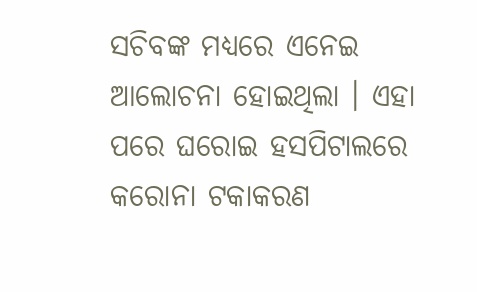ସଚିବଙ୍କ ମଧ୍ୟରେ ଏନେଇ ଆଲୋଚନା ହୋଇଥିଲା । ଏହା ପରେ ଘରୋଇ ହସପିଟାଲରେ କରୋନା ଟକାକରଣ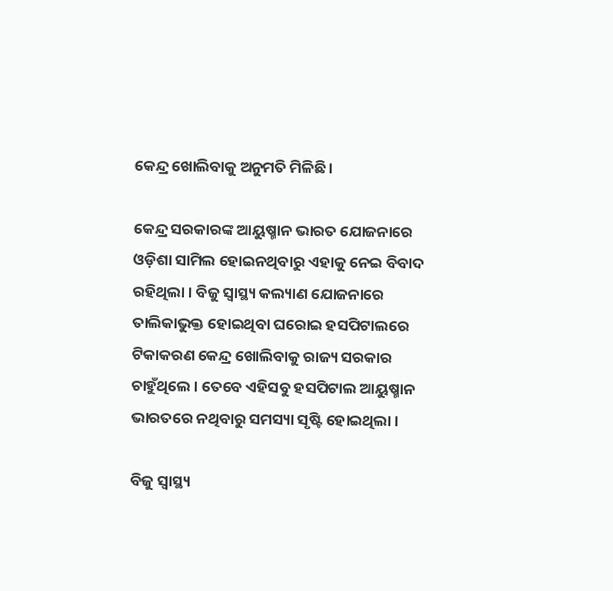କେନ୍ଦ୍ର ଖୋଲିବାକୁ ଅନୁମତି ମିଳିଛି ।

କେନ୍ଦ୍ର ସରକାରଙ୍କ ଆୟୁଷ୍ମାନ ଭାରତ ଯୋଜନାରେ ଓଡ଼ିଶା ସାମିଲ ହୋଇନଥିବାରୁ ଏହାକୁ ନେଇ ବିବାଦ ରହିଥିଲା । ବିଜୁ ସ୍ୱାସ୍ଥ୍ୟ କଲ୍ୟାଣ ଯୋଜନାରେ ତାଲିକାଭୁକ୍ତ ହୋଇଥିବା ଘରୋଇ ହସପିଟାଲରେ ଟିକାକରଣ କେନ୍ଦ୍ର ଖୋଲିବାକୁ ରାଜ୍ୟ ସରକାର ଚାହୁଁଥିଲେ । ତେବେ ଏହିସବୁ ହସପିଟାଲ ଆୟୁଷ୍ମାନ ଭାରତରେ ନଥିବାରୁ ସମସ୍ୟା ସୃଷ୍ଟି ହୋଇଥିଲା ।

ବିଜୁ ସ୍ୱାସ୍ଥ୍ୟ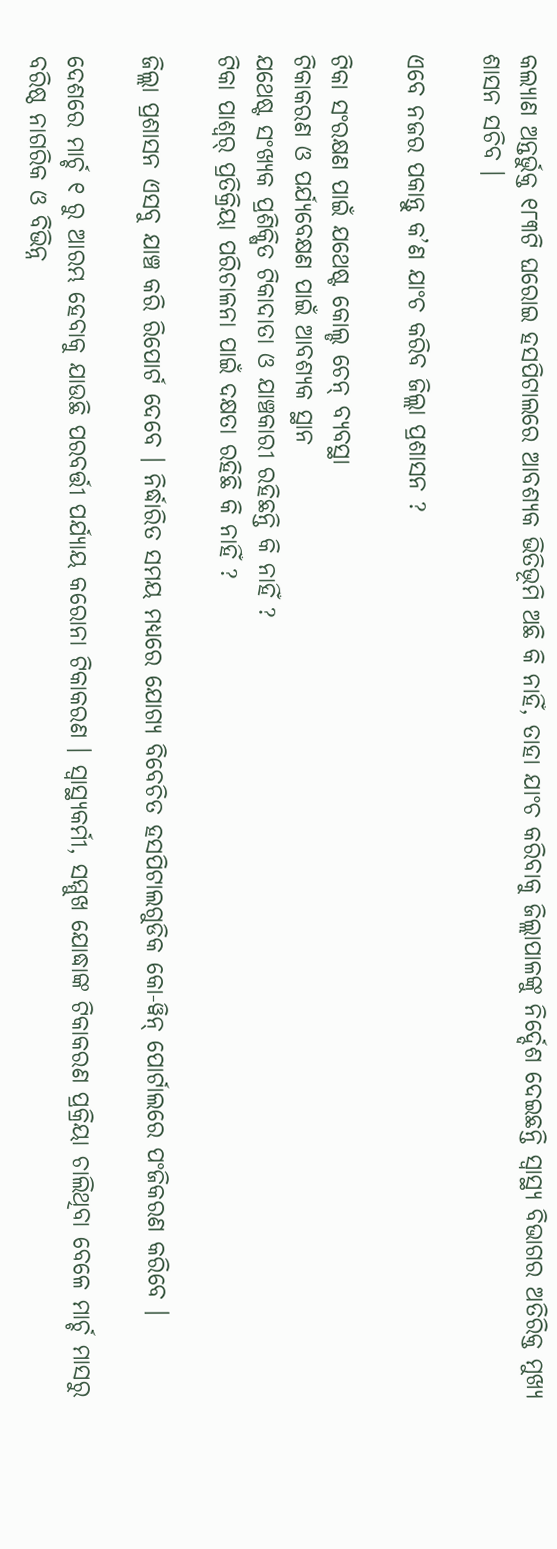କଲ୍ୟାଣ ଅନ୍ତର୍ଭୁକ୍ତ ୧୮୩ଟି ଘରୋଇ ହସପିଟାଲରେ ଆବଶ୍ୟକ ଭିତିଭୂମି ଅଛି କି ନାହିଁ, ତାହା ଯାଂଚ କରିବାକୁ ଜିଲ୍ଲାପାଳଙ୍କୁ ନିର୍ଦ୍ଦେଶ ଦେଇଛନ୍ତି ସ୍ୱାସ୍ଥ୍ୟ ବିଭାଗର ଅତିରିକ୍ତ ମୁଖ୍ୟ ଶାସନ ସଚିବ ।

ଏବେ ନଜର ପକାନ୍ତୁ କ’ଣ ଯାଂଚ କରିବ ଜିଲ୍ଲା ପ୍ରଶାସନ ?

ଟିକା ସଂରକ୍ଷଣ ପାଇଁ ଯଥେଷ୍ଟ କୋଲ୍ଡ ଚେନ୍ ବ୍ୟବସ୍ଥା
ଟିକାକରଣ ଓ ପର୍ଯ୍ୟବେକ୍ଷଣ ପାଇଁ ଆବଶ୍ୟକ ସ୍ଥାନ
ଯଥେଷ୍ଟ ସଂଖ୍ୟକ ପ୍ରଶିକ୍ଷିତ ଟିକାଦାତା ଓ ଯାଞ୍ଚକାରୀ ରହିଛନ୍ତି କି ନାହିଁ ?
ଟିକା ପାଶ୍ୱର୍ ପ୍ରତିକ୍ରିୟା ପରିଚାଳନା ପାଇଁ ଦକ୍ଷତା ରହିଛି କି ନାହିଁ ?

ଜିଲ୍ଲା ପ୍ରଶାସନ ଏସବୁ ଯାଞ୍ଚ କରି ରିପୋର୍ଟ ଦେବେ । ନିର୍ଦ୍ଧାରିତ ସମୟ ମଧ୍ୟରେ ଯୋଗ୍ୟ ବିବେଚିତ ହସପିଟାଲଗୁଡିକ କୋ-ୱିନ୍ ପୋର୍ଟାଲରେ ପଂଜିକରଣ କରିବେ ।

ଦେଶରେ ମାର୍ଚ୍ଚ ୧ ରୁ ଆରମ୍ଭ ହେବାକୁ ଯାଉଛି ପରବର୍ତ୍ତୀ ପର୍ଯ୍ୟାୟ କରୋନା ଟିକାକରଣ । ସ୍ୱାସ୍ଥ୍ୟକର୍ମୀ, ସମ୍ମୁଖ ଯୋଦ୍ଧାଙ୍କ ଟିକାକରଣ ପ୍ରକ୍ରିୟା ଚାଲିଥିବା ବେଳେ ମାର୍ଚ୍ଚ ମାସରୁ ବରିଷ୍ଠ ନାଗରିକ ଓ ବିଭିନ୍ନ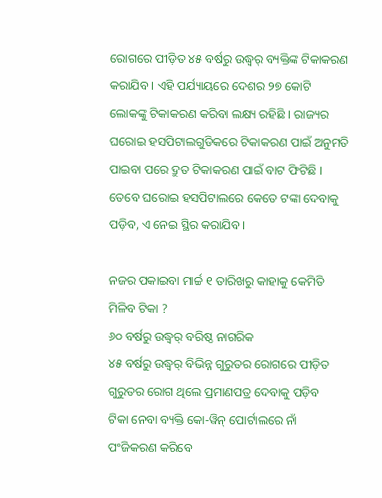ରୋଗରେ ପୀଡ଼ିତ ୪୫ ବର୍ଷରୁ ଉଦ୍ଧ୍ୱର୍ ବ୍ୟକ୍ତିଙ୍କ ଟିକାକରଣ କରାଯିବ । ଏହି ପର୍ଯ୍ୟାୟରେ ଦେଶର ୨୭ କୋଟି ଲୋକଙ୍କୁ ଟିକାକରଣ କରିବା ଲକ୍ଷ୍ୟ ରହିଛି । ରାଜ୍ୟର ଘରୋଇ ହସପିଟାଲଗୁଡିକରେ ଟିକାକରଣ ପାଇଁ ଅନୁମତି ପାଇବା ପରେ ଦ୍ରୁତ ଟିକାକରଣ ପାଇଁ ବାଟ ଫିଟିଛି । ତେବେ ଘରୋଇ ହସପିଟାଲରେ କେତେ ଟଙ୍କା ଦେବାକୁ ପଡ଼ିବ, ଏ ନେଇ ସ୍ଥିର କରାଯିବ ।

ନଜର ପକାଇବା ମାର୍ଚ୍ଚ ୧ ତାରିଖରୁ କାହାକୁ କେମିତି ମିଳିବ ଟିକା ?
୬୦ ବର୍ଷରୁ ଉଦ୍ଧ୍ୱର୍ ବରିଷ୍ଠ ନାଗରିକ
୪୫ ବର୍ଷରୁ ଉଦ୍ଧ୍ୱର୍ ବିଭିନ୍ନ ଗୁରୁତର ରୋଗରେ ପୀଡ଼ିତ
ଗୁରୁତର ରୋଗ ଥିଲେ ପ୍ରମାଣପତ୍ର ଦେବାକୁ ପଡ଼ିବ
ଟିକା ନେବା ବ୍ୟକ୍ତି କୋ-ୱିନ୍ ପୋର୍ଟାଲରେ ନାଁ ପଂଜିକରଣ କରିବେ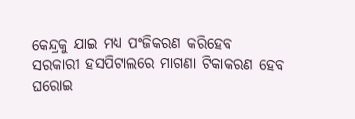କେନ୍ଦ୍ରକୁ ଯାଇ ମଧ୍ୟ ପଂଜିକରଣ କରିହେବ
ସରକାରୀ ହସପିଟାଲରେ ମାଗଣା ଟିକାକରଣ ହେବ
ଘରୋଇ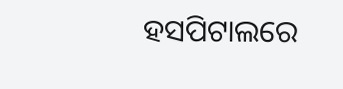ହସପିଟାଲରେ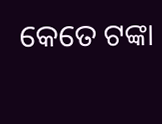କେତେ ଟଙ୍କା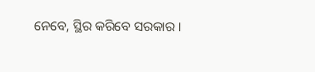ନେବେ, ସ୍ଥିର କରିବେ ସରକାର ।